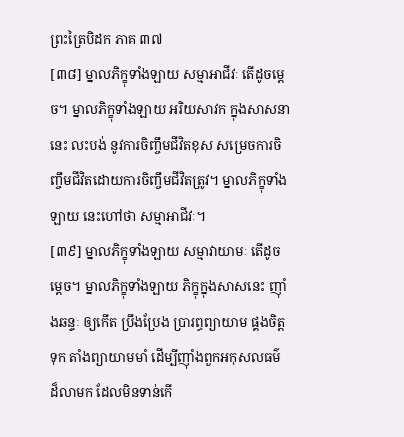ព្រះត្រៃបិដក ភាគ ៣៧
[៣៨] ម្នាលភិក្ខុទាំងឡាយ សម្មាអាជីវៈ តើដូចម្តេច។ ម្នាលភិក្ខុទាំងឡាយ អរិយសាវក ក្នុងសាសនានេះ លះបង់ នូវការចិញ្ចឹមជីវិតខុស សម្រេចការចិញ្ចឹមជីវិតដោយការចិញ្ចឹមជីវិតត្រូវ។ ម្នាលភិក្ខុទាំងឡាយ នេះហៅថា សម្មាអាជីវៈ។
[៣៩] ម្នាលភិក្ខុទាំងឡាយ សម្មាវាយាមៈ តើដូចម្តេច។ ម្នាលភិក្ខុទាំងឡាយ ភិក្ខុក្នុងសាសនេះ ញ៉ាំងឆន្ទៈ ឲ្យកើត ប្រឹងប្រែង ប្រារព្ធព្យាយាម ផ្គងចិត្តទុក តាំងព្យាយាមមាំ ដើម្បីញ៉ាំងពួកអកុសលធម៌ ដ៏លាមក ដែលមិនទាន់កើ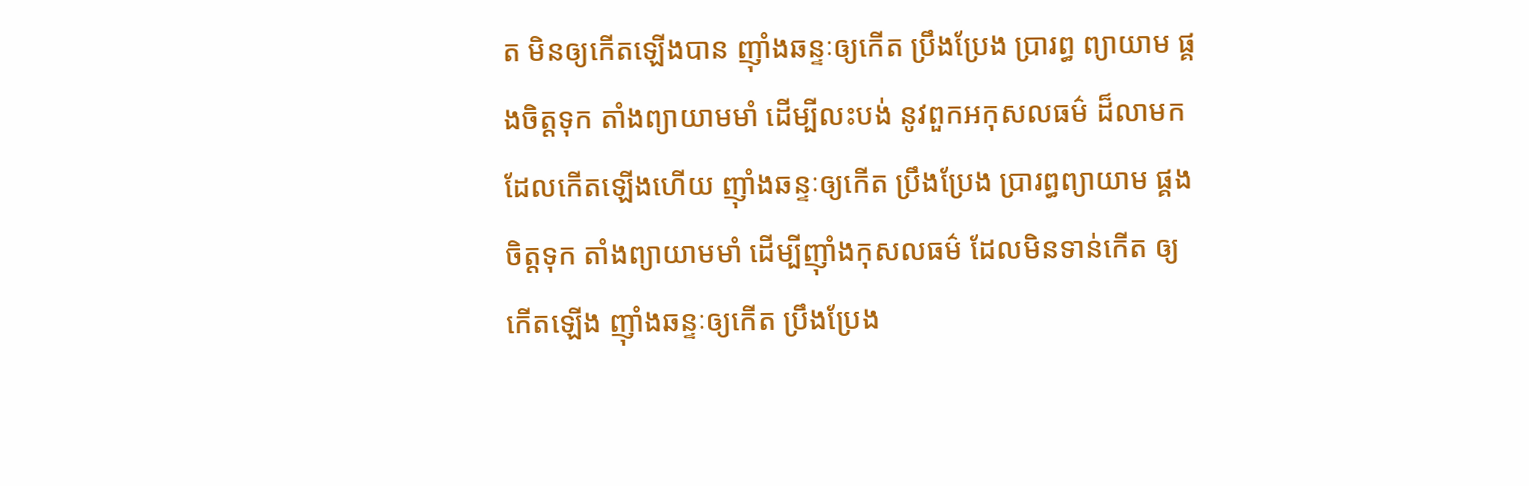ត មិនឲ្យកើតឡើងបាន ញ៉ាំងឆន្ទៈឲ្យកើត ប្រឹងប្រែង ប្រារព្ធ ព្យាយាម ផ្គងចិត្តទុក តាំងព្យាយាមមាំ ដើម្បីលះបង់ នូវពួកអកុសលធម៌ ដ៏លាមក ដែលកើតឡើងហើយ ញ៉ាំងឆន្ទៈឲ្យកើត ប្រឹងប្រែង ប្រារព្ធព្យាយាម ផ្គងចិត្តទុក តាំងព្យាយាមមាំ ដើម្បីញ៉ាំងកុសលធម៌ ដែលមិនទាន់កើត ឲ្យកើតឡើង ញ៉ាំងឆន្ទៈឲ្យកើត ប្រឹងប្រែង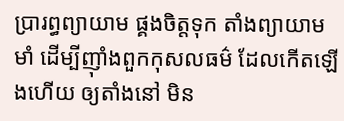ប្រារព្ធព្យាយាម ផ្គងចិត្តទុក តាំងព្យាយាមមាំ ដើម្បីញ៉ាំងពួកកុសលធម៌ ដែលកើតឡើងហើយ ឲ្យតាំងនៅ មិន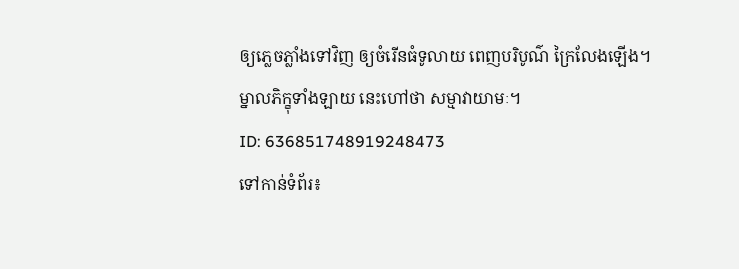ឲ្យភ្លេចភ្លាំងទៅវិញ ឲ្យចំរើនធំទូលាយ ពេញបរិបូណ៌ ក្រៃលែងឡើង។ ម្នាលភិក្ខុទាំងឡាយ នេះហៅថា សម្មាវាយាមៈ។
ID: 636851748919248473
ទៅកាន់ទំព័រ៖